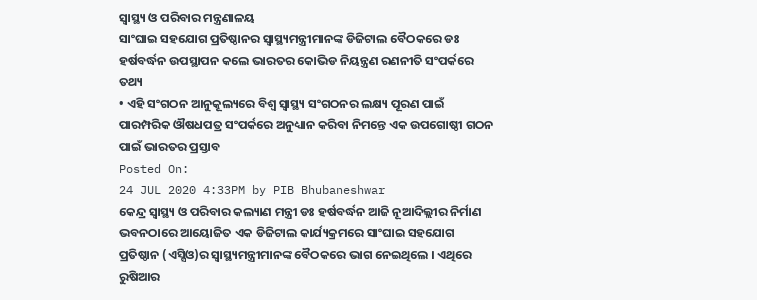ସ୍ୱାସ୍ଥ୍ୟ ଓ ପରିବାର ମନ୍ତ୍ରଣାଳୟ
ସାଂଘାଇ ସହଯୋଗ ପ୍ରତିଷ୍ଠାନର ସ୍ୱାସ୍ଥ୍ୟମନ୍ତ୍ରୀମାନଙ୍କ ଡିଜିଟାଲ ବୈଠକରେ ଡଃ ହର୍ଷବର୍ଦ୍ଧନ ଉପସ୍ଥାପନ କଲେ ଭାରତର କୋଭିଡ ନିୟନ୍ତ୍ରଣ ରଣନୀତି ସଂପର୍କରେ ତଥ୍ୟ
• ଏହି ସଂଗଠନ ଆନୁକୂଲ୍ୟରେ ବିଶ୍ୱ ସ୍ୱାସ୍ଥ୍ୟ ସଂଗଠନର ଲକ୍ଷ୍ୟ ପୂରଣ ପାଇଁ ପାରମ୍ପରିକ ଔଷଧପତ୍ର ସଂପର୍କରେ ଅନୁଧ୍ୟାନ କରିବା ନିମନ୍ତେ ଏକ ଉପଗୋଷ୍ଠୀ ଗଠନ ପାଇଁ ଭାରତର ପ୍ରସ୍ତାବ
Posted On:
24 JUL 2020 4:33PM by PIB Bhubaneshwar
କେନ୍ଦ୍ର ସ୍ୱାସ୍ଥ୍ୟ ଓ ପରିବାର କଲ୍ୟାଣ ମନ୍ତ୍ରୀ ଡଃ ହର୍ଷବର୍ଦ୍ଧନ ଆଜି ନୂଆଦିଲ୍ଲୀର ନିର୍ମାଣ ଭବନଠାରେ ଆୟୋଜିତ ଏକ ଡିଜିଟାଲ କାର୍ଯ୍ୟକ୍ରମରେ ସାଂଘାଇ ସହଯୋଗ ପ୍ରତିଷ୍ଠାନ (ଏସ୍ସିଓ)ର ସ୍ୱାସ୍ଥ୍ୟମନ୍ତ୍ରୀମାନଙ୍କ ବୈଠକରେ ଭାଗ ନେଇଥିଲେ । ଏଥିରେ ରୁଷିଆର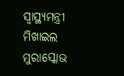ସ୍ୱାସ୍ଥ୍ୟମନ୍ତ୍ରୀ ମିଖାଇଲ ମୁରାସ୍କୋଭ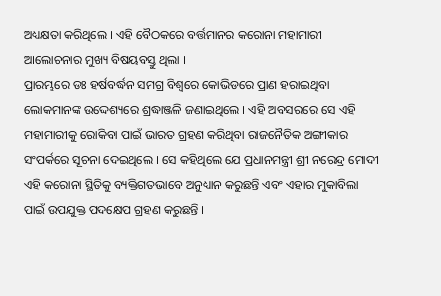ଅଧ୍ୟକ୍ଷତା କରିଥିଲେ । ଏହି ବୈଠକରେ ବର୍ତ୍ତମାନର କରୋନା ମହାମାରୀ ଆଲୋଚନାର ମୁଖ୍ୟ ବିଷୟବସ୍ତୁ ଥିଲା ।
ପ୍ରାରମ୍ଭରେ ଡଃ ହର୍ଷବର୍ଦ୍ଧନ ସମଗ୍ର ବିଶ୍ୱରେ କୋଭିଡରେ ପ୍ରାଣ ହରାଇଥିବା ଲୋକମାନଙ୍କ ଉଦ୍ଦେଶ୍ୟରେ ଶ୍ରଦ୍ଧାଞ୍ଜଳି ଜଣାଇଥିଲେ । ଏହି ଅବସରରେ ସେ ଏହି ମହାମାରୀକୁ ରୋକିବା ପାଇଁ ଭାରତ ଗ୍ରହଣ କରିଥିବା ରାଜନୈତିକ ଅଙ୍ଗୀକାର ସଂପର୍କରେ ସୂଚନା ଦେଇଥିଲେ । ସେ କହିଥିଲେ ଯେ ପ୍ରଧାନମନ୍ତ୍ରୀ ଶ୍ରୀ ନରେନ୍ଦ୍ର ମୋଦୀ ଏହି କରୋନା ସ୍ଥିତିକୁ ବ୍ୟକ୍ତିଗତଭାବେ ଅନୁଧ୍ୟାନ କରୁଛନ୍ତି ଏବଂ ଏହାର ମୁକାବିଲା ପାଇଁ ଉପଯୁକ୍ତ ପଦକ୍ଷେପ ଗ୍ରହଣ କରୁଛନ୍ତି ।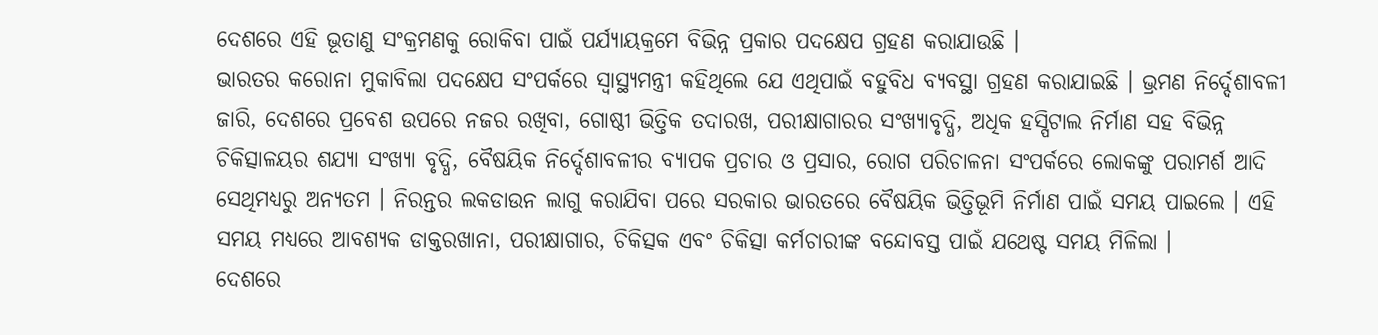ଦେଶରେ ଏହି ଭୂତାଣୁ ସଂକ୍ରମଣକୁ ରୋକିବା ପାଇଁ ପର୍ଯ୍ୟାୟକ୍ରମେ ବିଭିନ୍ନ ପ୍ରକାର ପଦକ୍ଷେପ ଗ୍ରହଣ କରାଯାଉଛି ।
ଭାରତର କରୋନା ମୁକାବିଲା ପଦକ୍ଷେପ ସଂପର୍କରେ ସ୍ୱାସ୍ଥ୍ୟମନ୍ତ୍ରୀ କହିଥିଲେ ଯେ ଏଥିପାଇଁ ବହୁବିଧ ବ୍ୟବସ୍ଥା ଗ୍ରହଣ କରାଯାଇଛି । ଭ୍ରମଣ ନିର୍ଦ୍ଦେଶାବଳୀ ଜାରି, ଦେଶରେ ପ୍ରବେଶ ଉପରେ ନଜର ରଖିବା, ଗୋଷ୍ଠୀ ଭିତ୍ତିକ ତଦାରଖ, ପରୀକ୍ଷାଗାରର ସଂଖ୍ୟାବୃଦ୍ଧି, ଅଧିକ ହସ୍ପିଟାଲ ନିର୍ମାଣ ସହ ବିଭିନ୍ନ ଚିକିତ୍ସାଳୟର ଶଯ୍ୟା ସଂଖ୍ୟା ବୃଦ୍ଧି, ବୈଷୟିକ ନିର୍ଦ୍ଦେଶାବଳୀର ବ୍ୟାପକ ପ୍ରଚାର ଓ ପ୍ରସାର, ରୋଗ ପରିଚାଳନା ସଂପର୍କରେ ଲୋକଙ୍କୁ ପରାମର୍ଶ ଆଦି ସେଥିମଧ୍ୟରୁ ଅନ୍ୟତମ । ନିରନ୍ତର ଲକଡାଉନ ଲାଗୁ କରାଯିବା ପରେ ସରକାର ଭାରତରେ ବୈଷୟିକ ଭିତ୍ତିଭୂମି ନିର୍ମାଣ ପାଇଁ ସମୟ ପାଇଲେ । ଏହି ସମୟ ମଧ୍ୟରେ ଆବଶ୍ୟକ ଡାକ୍ତରଖାନା, ପରୀକ୍ଷାଗାର, ଚିକିତ୍ସକ ଏବଂ ଚିକିତ୍ସା କର୍ମଚାରୀଙ୍କ ବନ୍ଦୋବସ୍ତ ପାଇଁ ଯଥେଷ୍ଟ ସମୟ ମିଳିଲା ।
ଦେଶରେ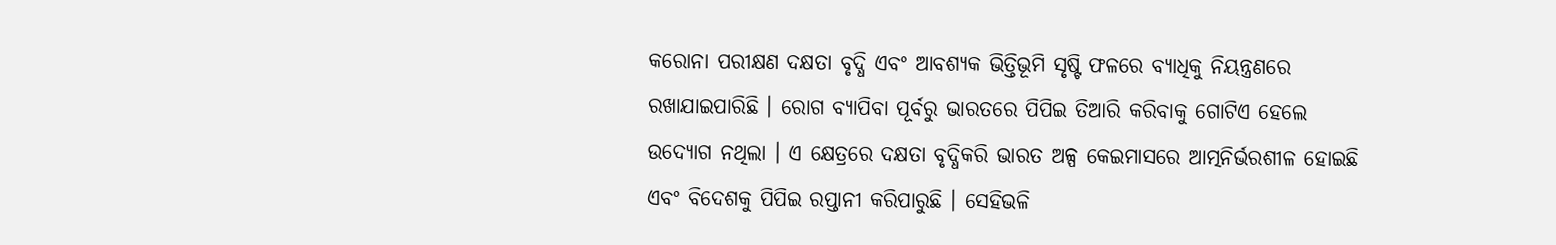କରୋନା ପରୀକ୍ଷଣ ଦକ୍ଷତା ବୃଦ୍ଧି ଏବଂ ଆବଶ୍ୟକ ଭିତ୍ତିଭୂମି ସୃଷ୍ଟି ଫଳରେ ବ୍ୟାଧିକୁ ନିୟନ୍ତ୍ରଣରେ ରଖାଯାଇପାରିଛି । ରୋଗ ବ୍ୟାପିବା ପୂର୍ବରୁ ଭାରତରେ ପିପିଇ ତିଆରି କରିବାକୁ ଗୋଟିଏ ହେଲେ ଉଦ୍ୟୋଗ ନଥିଲା । ଏ କ୍ଷେତ୍ରରେ ଦକ୍ଷତା ବୃଦ୍ଧିକରି ଭାରତ ଅଳ୍ପ କେଇମାସରେ ଆତ୍ମନିର୍ଭରଶୀଳ ହୋଇଛି ଏବଂ ବିଦେଶକୁ ପିପିଇ ରପ୍ତାନୀ କରିପାରୁଛି । ସେହିଭଳି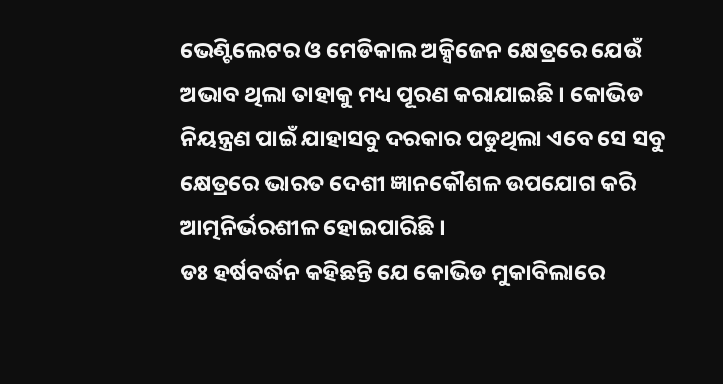ଭେଣ୍ଟିଲେଟର ଓ ମେଡିକାଲ ଅକ୍ସିଜେନ କ୍ଷେତ୍ରରେ ଯେଉଁ ଅଭାବ ଥିଲା ତାହାକୁ ମଧ୍ୟ ପୂରଣ କରାଯାଇଛି । କୋଭିଡ ନିୟନ୍ତ୍ରଣ ପାଇଁ ଯାହାସବୁ ଦରକାର ପଡୁଥିଲା ଏବେ ସେ ସବୁ କ୍ଷେତ୍ରରେ ଭାରତ ଦେଶୀ ଜ୍ଞାନକୌଶଳ ଉପଯୋଗ କରି ଆତ୍ମନିର୍ଭରଶୀଳ ହୋଇପାରିଛି ।
ଡଃ ହର୍ଷବର୍ଦ୍ଧନ କହିଛନ୍ତି ଯେ କୋଭିଡ ମୁକାବିଲାରେ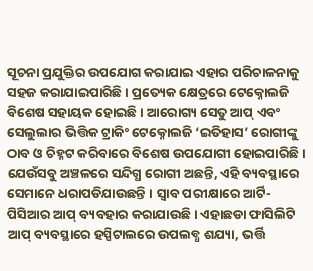ସୂଚନା ପ୍ରଯୁକ୍ତିର ଉପଯୋଗ କରାଯାଇ ଏହାର ପରିଚାଳନାକୁ ସହଜ କରାଯାଇପାରିଛି । ପ୍ରତ୍ୟେକ କ୍ଷେତ୍ରରେ ଟେକ୍ନୋଲଜି ବିଶେଷ ସହାୟକ ହୋଇଛି । ଆରୋଗ୍ୟ ସେତୁ ଆପ୍ ଏବଂ ସେଲୁଲାର ଭିତ୍ତିକ ଟ୍ରାକିଂ ଟେକ୍ନୋଲଜି ‘ଇତିହାସ’ ରୋଗୀଙ୍କୁ ଠାବ ଓ ଚିହ୍ନଟ କରିବାରେ ବିଶେଷ ଉପଯୋଗୀ ହୋଇପାରିଛି । ଯେଉଁସବୁ ଅଞ୍ଚଳରେ ସନ୍ଦିଗ୍ଧ ରୋଗୀ ଅଛନ୍ତି, ଏହି ବ୍ୟବସ୍ଥାରେ ସେମାନେ ଧରାପଡିଯାଉଛନ୍ତି । ସ୍ୱାବ ପରୀକ୍ଷାରେ ଆର୍ଟି-ପିସିଆର ଆପ୍ ବ୍ୟବହାର କରାଯାଉଛି । ଏହାଛଡା ଫାସିଲିଟି ଆପ୍ ବ୍ୟବସ୍ଥାରେ ହସ୍ପିଟାଲରେ ଉପଲବ୍ଧ ଶଯ୍ୟା, ଭର୍ତ୍ତି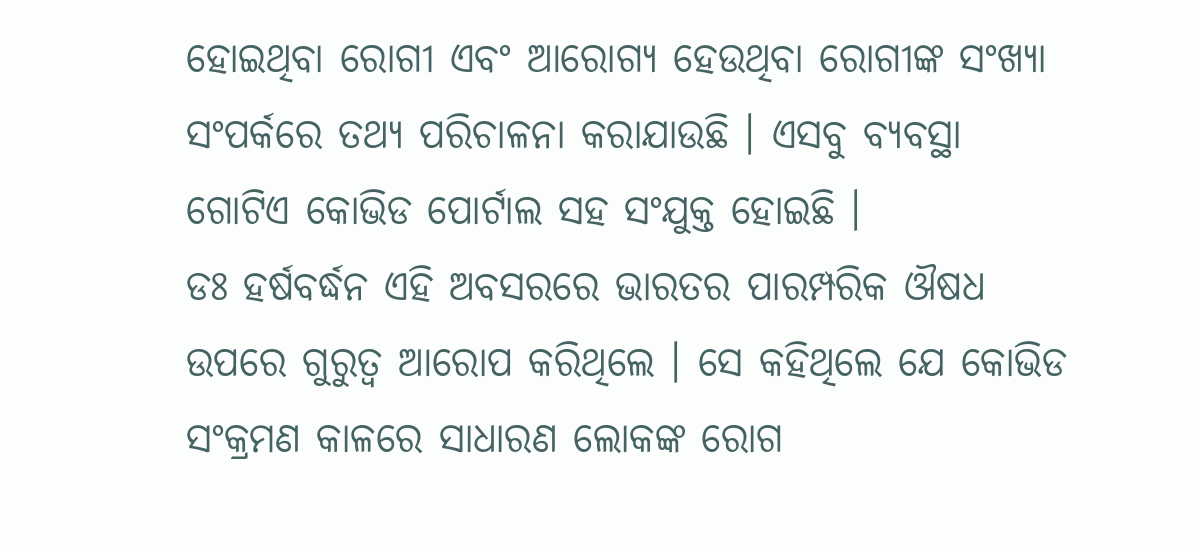ହୋଇଥିବା ରୋଗୀ ଏବଂ ଆରୋଗ୍ୟ ହେଉଥିବା ରୋଗୀଙ୍କ ସଂଖ୍ୟା ସଂପର୍କରେ ତଥ୍ୟ ପରିଚାଳନା କରାଯାଉଛି । ଏସବୁ ବ୍ୟବସ୍ଥା ଗୋଟିଏ କୋଭିଡ ପୋର୍ଟାଲ ସହ ସଂଯୁକ୍ତ ହୋଇଛି ।
ଡଃ ହର୍ଷବର୍ଦ୍ଧନ ଏହି ଅବସରରେ ଭାରତର ପାରମ୍ପରିକ ଔଷଧ ଉପରେ ଗୁରୁତ୍ୱ ଆରୋପ କରିଥିଲେ । ସେ କହିଥିଲେ ଯେ କୋଭିଡ ସଂକ୍ରମଣ କାଳରେ ସାଧାରଣ ଲୋକଙ୍କ ରୋଗ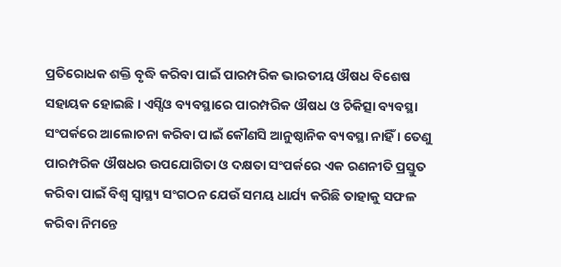ପ୍ରତିରୋଧକ ଶକ୍ତି ବୃଦ୍ଧି କରିବା ପାଇଁ ପାରମ୍ପରିକ ଭାରତୀୟ ଔଷଧ ବିଶେଷ ସହାୟକ ହୋଇଛି । ଏସ୍ସିଓ ବ୍ୟବସ୍ଥାରେ ପାରମ୍ପରିକ ଔଷଧ ଓ ଚିକିତ୍ସା ବ୍ୟବସ୍ଥା ସଂପର୍କରେ ଆଲୋଚନା କରିବା ପାଇଁ କୌଣସି ଆନୁଷ୍ଠାନିକ ବ୍ୟବସ୍ଥା ନାହିଁ । ତେଣୁ ପାରମ୍ପରିକ ଔଷଧର ଉପଯୋଗିତା ଓ ଦକ୍ଷତା ସଂପର୍କରେ ଏକ ରଣନୀତି ପ୍ରସ୍ତୁତ କରିବା ପାଇଁ ବିଶ୍ୱ ସ୍ୱାସ୍ଥ୍ୟ ସଂଗଠନ ଯେଉଁ ସମୟ ଧାର୍ଯ୍ୟ କରିଛି ତାହାକୁ ସଫଳ କରିବା ନିମନ୍ତେ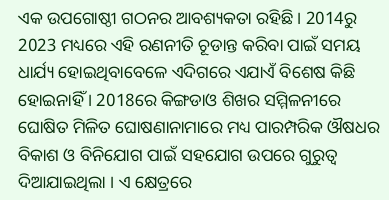ଏକ ଉପଗୋଷ୍ଠୀ ଗଠନର ଆବଶ୍ୟକତା ରହିଛି । 2014ରୁ 2023 ମଧ୍ୟରେ ଏହି ରଣନୀତି ଚୂଡାନ୍ତ କରିବା ପାଇଁ ସମୟ ଧାର୍ଯ୍ୟ ହୋଇଥିବାବେଳେ ଏଦିଗରେ ଏଯାଏଁ ବିଶେଷ କିଛି ହୋଇନାହିଁ । 2018ରେ କିଙ୍ଗଡାଓ ଶିଖର ସମ୍ମିଳନୀରେ ଘୋଷିତ ମିଳିତ ଘୋଷଣାନାମାରେ ମଧ୍ୟ ପାରମ୍ପରିକ ଔଷଧର ବିକାଶ ଓ ବିନିଯୋଗ ପାଇଁ ସହଯୋଗ ଉପରେ ଗୁରୁତ୍ୱ ଦିଆଯାଇଥିଲା । ଏ କ୍ଷେତ୍ରରେ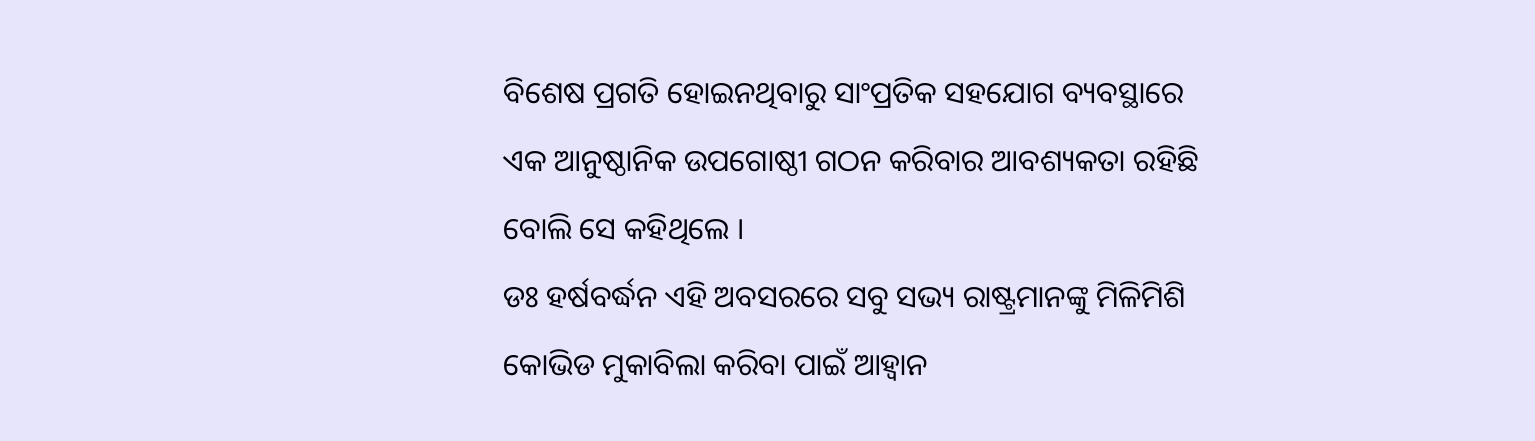ବିଶେଷ ପ୍ରଗତି ହୋଇନଥିବାରୁ ସାଂପ୍ରତିକ ସହଯୋଗ ବ୍ୟବସ୍ଥାରେ ଏକ ଆନୁଷ୍ଠାନିକ ଉପଗୋଷ୍ଠୀ ଗଠନ କରିବାର ଆବଶ୍ୟକତା ରହିଛି ବୋଲି ସେ କହିଥିଲେ ।
ଡଃ ହର୍ଷବର୍ଦ୍ଧନ ଏହି ଅବସରରେ ସବୁ ସଭ୍ୟ ରାଷ୍ଟ୍ରମାନଙ୍କୁ ମିଳିମିଶି କୋଭିଡ ମୁକାବିଲା କରିବା ପାଇଁ ଆହ୍ୱାନ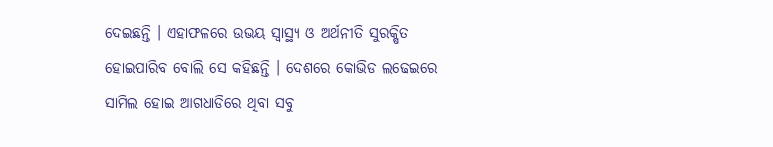ଦେଇଛନ୍ତି । ଏହାଫଳରେ ଉଭୟ ସ୍ୱାସ୍ଥ୍ୟ ଓ ଅର୍ଥନୀତି ସୁରକ୍ଷିତ ହୋଇପାରିବ ବୋଲି ସେ କହିଛନ୍ତି । ଦେଶରେ କୋଭିଡ ଲଢେଇରେ ସାମିଲ ହୋଇ ଆଗଧାଡିରେ ଥିବା ସବୁ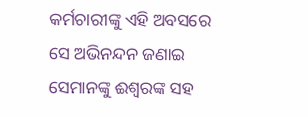କର୍ମଚାରୀଙ୍କୁ ଏହି ଅବସରେ ସେ ଅଭିନନ୍ଦନ ଜଣାଇ ସେମାନଙ୍କୁ ଈଶ୍ୱରଙ୍କ ସହ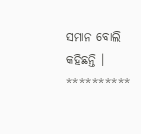ସମାନ ବୋଲି କହିଛନ୍ତି ।
**********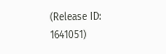(Release ID: 1641051)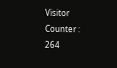Visitor Counter : 264